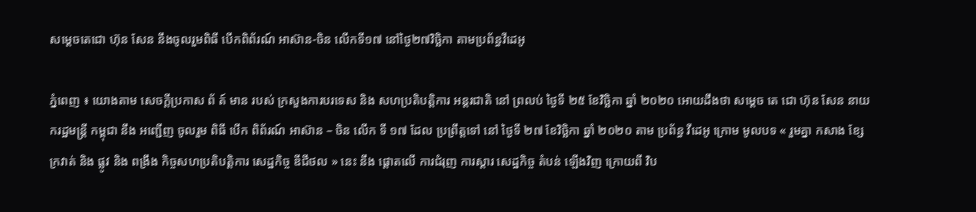សម្តេចតេជោ ហ៊ុន សែន នឹងចូលរួមពិធី បើកពិព័រណ៍ អាស៊ាន-ចិន លើកទី១៧ នៅថ្ងៃ២៧វិច្ឆិកា តាមប្រព័ន្ធវីដេអូ

ភ្នំពេញ ៖ យោងតាម សេចក្តីប្រកាស ព័ ត៍ មាន របស់ ក្រសួងការបរទេស និង សហប្រតិបត្តិការ អន្តរជាតិ នៅ ព្រលប់ ថ្ងៃទី ២៥ ខែវិច្ឆិកា ឆ្នាំ ២០២០ អោយដឹងថា សម្តេច តេ ជោ ហ៊ុន សែន នាយករដ្ឋមន្ត្រី កម្ពុជា នឹង អញ្ជើញ ចូលរួម ពិធី បើក ពិព័រណ៍ អាស៊ាន – ចិន លើក ទី ១៧ ដែល ប្រព្រឹត្តទៅ នៅ ថ្ងៃទី ២៧ ខែវិច្ឆិកា ឆ្នាំ ២០២០ តាម ប្រព័ន្ធ វីដេអូ ក្រោម មូលបទ « រួមគ្នា កសាង ខ្សែក្រវាត់ និង ផ្លូវ និង ពង្រឹង កិច្ចសហប្រតិបត្តិការ សេដ្ឋកិច្ច ឌីជីថល » នេះ នឹង ផ្តោតលើ ការជំរុញ ការស្តារ សេដ្ឋកិច្ច តំបន់ ឡើងវិញ ក្រោយពី វិប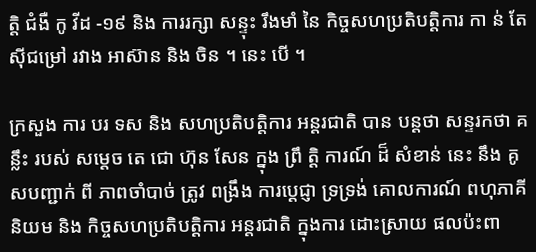ត្តិ ជំងឺ កូ វីដ -១៩ និង ការរក្សា សន្ទុះ រឹងមាំ នៃ កិច្ចសហប្រតិបត្តិការ កា ន់ តែ ស៊ីជម្រៅ រវាង អាស៊ាន និង ចិន ។ នេះ បើ ។

ក្រសួង ការ បរ ទស និង សហប្រតិបត្តិការ អន្តរជាតិ បាន បន្តថា សន្ទរកថា គន្លឹះ របស់ សម្តេច តេ ជោ ហ៊ុន សែន ក្នុង ព្រឹ តិ្ត ការណ៍ ដ៏ សំខាន់ នេះ នឹង គូសបញ្ជាក់ ពី ភាពចាំបាច់ ត្រូវ ពង្រឹង ការប្តេជ្ញា ទ្រទ្រង់ គោលការណ៍ ពហុភាគី និយម និង កិច្ចសហប្រតិបត្តិការ អន្តរជាតិ ក្នុងការ ដោះស្រាយ ផលប៉ះពា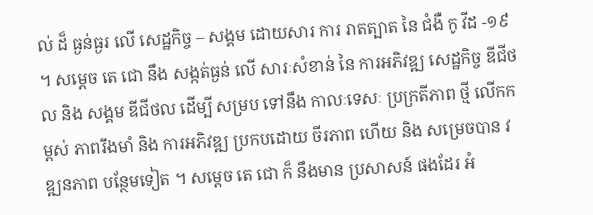ល់ ដ៏ ធ្ងន់ធ្ងរ លើ សេដ្ឋកិច្ច – សង្គម ដោយសារ ការ រាតត្បាត នៃ ជំងឺ កូ វីដ -១៩ ។ សម្តេច តេ ជោ នឹង សង្កត់ធ្ងន់ លើ សារៈសំខាន់ នៃ ការអភិវឌ្ឍ សេដ្ឋកិច្ច ឌីជីថល និង សង្គម ឌីជីថល ដើម្បី សម្រប ទៅនឹង កាលៈទេសៈ ប្រក្រតីភាព ថី្ម លើកកម្ពស់ ភាពរឹងមាំ និង ការអភិវឌ្ឍ ប្រកបដោយ ចីរភាព ហើយ និង សម្រេចបាន វឌ្ឍនភាព បន្ថែមទៀត ។ សម្តេច តេ ជោ ក៏ នឹងមាន ប្រសាសន៍ ផងដែរ អំ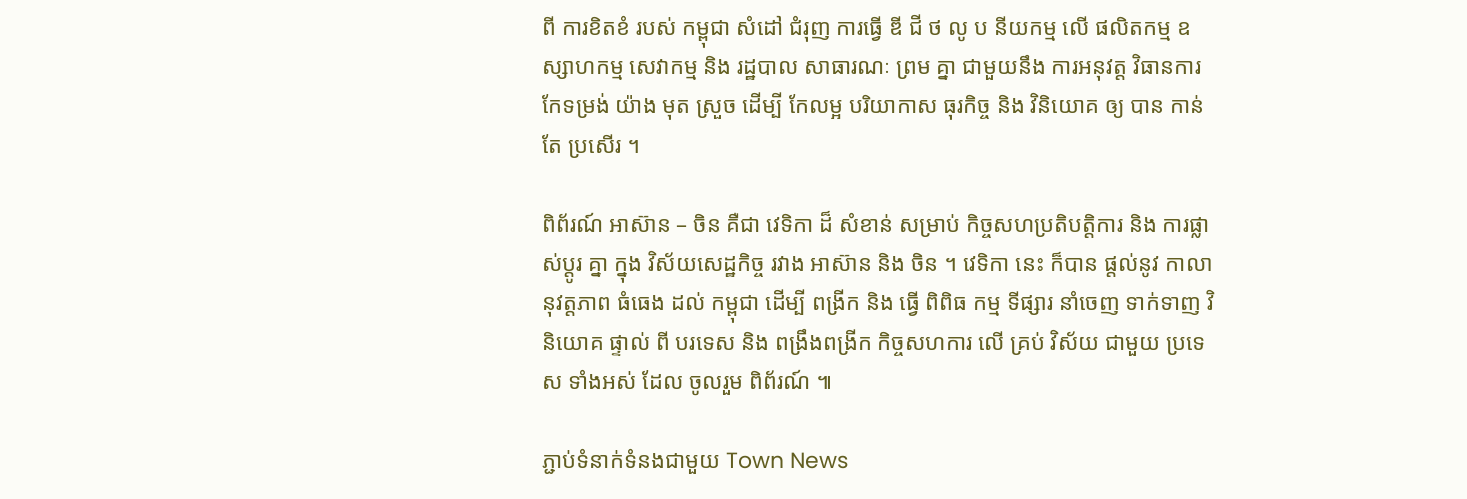ពី ការខិតខំ របស់ កម្ពុជា សំដៅ ជំរុញ ការធ្វើ ឌី ជី ថ លូ ប នីយកម្ម លើ ផលិតកម្ម ឧស្សាហកម្ម សេវាកម្ម និង រដ្ឋបាល សាធារណៈ ព្រម គ្នា ជាមួយនឹង ការអនុវត្ត វិធានការ កែទម្រង់ យ៉ាង មុត ស្រួច ដើម្បី កែលម្អ បរិយាកាស ធុរកិច្ច និង វិនិយោគ ឲ្យ បាន កាន់តែ ប្រសើរ ។

ពិព័រណ៍ អាស៊ាន – ចិន គឺជា វេទិកា ដ៏ សំខាន់ សម្រាប់ កិច្ចសហប្រតិបត្តិការ និង ការផ្លាស់ប្តូរ គ្នា ក្នុង វិស័យសេដ្ឋកិច្ច រវាង អាស៊ាន និង ចិន ។ វេទិកា នេះ ក៏បាន ផ្តល់នូវ កាលានុវត្តភាព ធំធេង ដល់ កម្ពុជា ដើម្បី ពង្រីក និង ធ្វើ ពិពិធ កម្ម ទីផ្សារ នាំចេញ ទាក់ទាញ វិនិយោគ ផ្ទាល់ ពី បរទេស និង ពង្រឹងពង្រីក កិច្ចសហការ លើ គ្រប់ វិស័យ ជាមួយ ប្រទេស ទាំងអស់ ដែល ចូលរួម ពិព័រណ៍ ៕

ភ្ជាប់ទំនាក់ទំនងជាមួយ Town News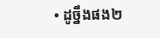• ដូច្នឹងផង២